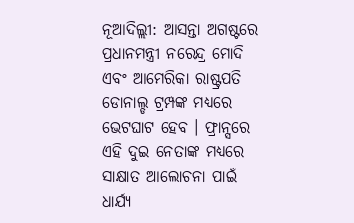ନୂଆଦିଲ୍ଲୀ: ଆସନ୍ତା ଅଗଷ୍ଟରେ ପ୍ରଧାନମନ୍ତ୍ରୀ ନରେନ୍ଦ୍ର ମୋଦି ଏବଂ ଆମେରିକା ରାଷ୍ଟ୍ରପତି ଡୋନାଲ୍ଡ ଟ୍ରମ୍ପଙ୍କ ମଧ୍ୟରେ ଭେଟଘାଟ ହେବ । ଫ୍ରାନ୍ସରେ ଏହି ଦୁଇ ନେତାଙ୍କ ମଧ୍ୟରେ ସାକ୍ଷାତ ଆଲୋଚନା ପାଇଁ ଧାର୍ଯ୍ୟ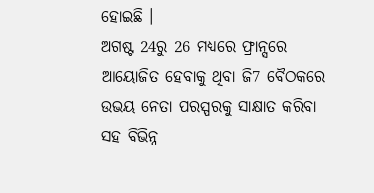ହୋଇଛି ।
ଅଗଷ୍ଟ 24ରୁ 26 ମଧ୍ୟରେ ଫ୍ରାନ୍ସରେ ଆୟୋଜିତ ହେବାକୁ ଥିବା ଜି7 ବୈଠକରେ ଉଭୟ ନେତା ପରସ୍ପରକୁ ସାକ୍ଷାତ କରିବା ସହ ବିଭିନ୍ନ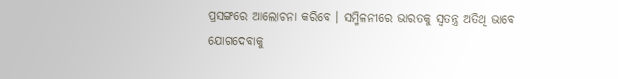ପ୍ରସଙ୍ଗରେ ଆଲୋଚନା କରିବେ । ସମ୍ମିଳନୀରେ ଭାରତକୁ ସ୍ବତନ୍ତ୍ର ଅତିଥି ଭାବେ ଯୋଗଦେବାକୁ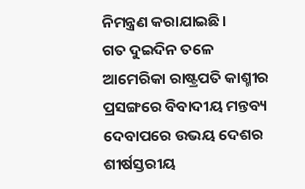ନିମନ୍ତ୍ରଣ କରାଯାଇଛି।
ଗତ ଦୁଇଦିନ ତଳେ ଆମେରିକା ରାଷ୍ଟ୍ରପତି କାଶ୍ମୀର ପ୍ରସଙ୍ଗରେ ବିବାଦୀୟ ମନ୍ତବ୍ୟ ଦେବାପରେ ଉଭୟ ଦେଶର ଶୀର୍ଷସ୍ତରୀୟ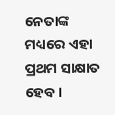ନେତାଙ୍କ ମଧ୍ୟରେ ଏହା ପ୍ରଥମ ସାକ୍ଷାତ ହେବ ।